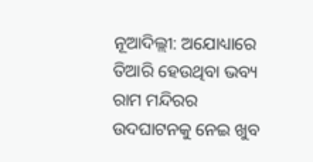ନୂଆଦିଲ୍ଲୀ: ଅଯୋଧ୍ୟାରେ ତିଆରି ହେଉଥିବା ଭବ୍ୟ ରାମ ମନ୍ଦିରର ଉଦଘାଟନକୁ ନେଇ ଖୁବ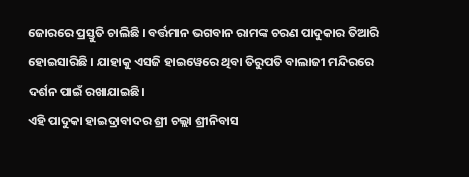ଜୋରରେ ପ୍ରସ୍ତୁତି ଚାଲିଛି । ବର୍ତ୍ତମାନ ଭଗବାନ ରାମଙ୍କ ଚରଣ ପାଦୁକାର ତିଆରି ହୋଇସାରିଛି । ଯାହାକୁ ଏସଜି ହାଇୱେରେ ଥିବା ତିରୁପତି ବାଲାଜୀ ମନ୍ଦିରରେ ଦର୍ଶନ ପାଇଁ ରଖାଯାଇଛି।
ଏହି ପାଦୁକା ହାଇଦ୍ରାବାଦର ଶ୍ରୀ ଚଲ୍ଲା ଶ୍ରୀନିବାସ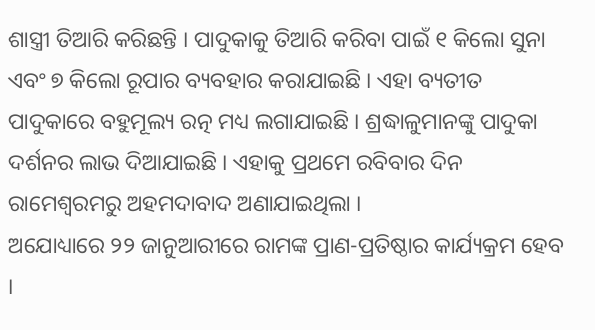ଶାସ୍ତ୍ରୀ ତିଆରି କରିଛନ୍ତି । ପାଦୁକାକୁ ତିଆରି କରିବା ପାଇଁ ୧ କିଲୋ ସୁନା ଏବଂ ୭ କିଲୋ ରୂପାର ବ୍ୟବହାର କରାଯାଇଛି । ଏହା ବ୍ୟତୀତ ପାଦୁକାରେ ବହୁମୂଲ୍ୟ ରତ୍ନ ମଧ୍ୟ ଲଗାଯାଇଛି । ଶ୍ରଦ୍ଧାଳୁମାନଙ୍କୁ ପାଦୁକା ଦର୍ଶନର ଲାଭ ଦିଆଯାଇଛି । ଏହାକୁ ପ୍ରଥମେ ରବିବାର ଦିନ ରାମେଶ୍ୱରମରୁ ଅହମଦାବାଦ ଅଣାଯାଇଥିଲା ।
ଅଯୋଧ୍ୟାରେ ୨୨ ଜାନୁଆରୀରେ ରାମଙ୍କ ପ୍ରାଣ-ପ୍ରତିଷ୍ଠାର କାର୍ଯ୍ୟକ୍ରମ ହେବ ।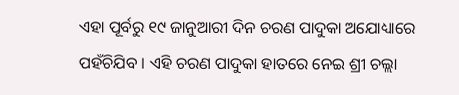ଏହା ପୂର୍ବରୁ ୧୯ ଜାନୁଆରୀ ଦିନ ଚରଣ ପାଦୁକା ଅଯୋଧ୍ୟାରେ ପହଁଚିଯିବ । ଏହି ଚରଣ ପାଦୁକା ହାତରେ ନେଇ ଶ୍ରୀ ଚଲ୍ଲା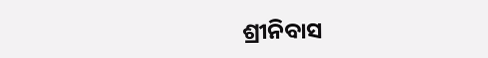ଶ୍ରୀନିବାସ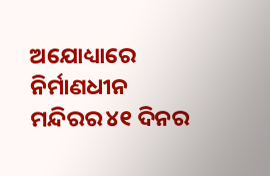ଅଯୋଧ୍ୟାରେ ନିର୍ମାଣଧୀନ ମନ୍ଦିରର ୪୧ ଦିନର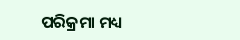ପରିକ୍ରମା ମଧ୍ୟ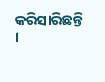କରିସାରିଛନ୍ତି ।